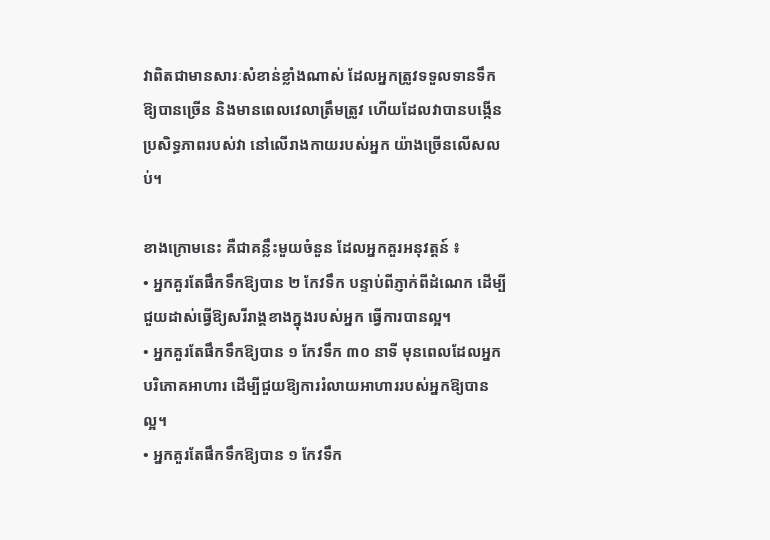វាពិតជាមានសារៈសំខាន់ខ្លាំងណាស់ ដែលអ្នកត្រូវទទួលទានទឹកឱ្យបានច្រើន និងមានពេលវេលាត្រឹមត្រូវ ហើយដែលវាបានបង្កើន ប្រសិទ្ធភាពរបស់វា នៅលើរាងកាយរបស់អ្នក យ៉ាងច្រើនលើសលប់។

ខាងក្រោមនេះ គឺជាគន្លឹះមួយចំនួន ដែលអ្នកគួរអនុវត្តន៍ ៖
• អ្នកគួរតែផឹកទឹកឱ្យបាន ២ កែវទឹក បន្ទាប់ពីភ្ញាក់ពីដំណេក ដើម្បីជួយដាស់ធ្វើឱ្យសរីរាង្គខាងក្នុងរបស់អ្នក ធ្វើការបានល្អ។
• អ្នកគួរតែផឹកទឹកឱ្យបាន ១ កែវទឹក ៣០ នាទី មុនពេលដែលអ្នកបរិភោគអាហារ ដើម្បីជួយឱ្យការរំលាយអាហាររបស់អ្នកឱ្យបានល្អ។
• អ្នកគួរតែផឹកទឹកឱ្យបាន ១ កែវទឹក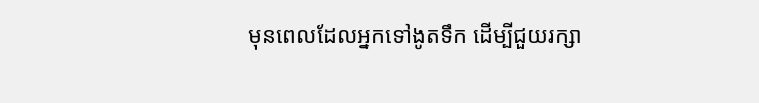មុនពេលដែលអ្នកទៅងូតទឹក ដើម្បីជួយរក្សា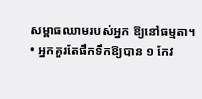សម្ពាធឈាមរបស់អ្នក ឱ្យនៅធម្មតា។
• អ្នកគួរតែផឹកទឹកឱ្យបាន ១ កែវ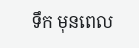ទឹក មុនពេល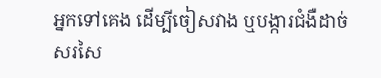អ្នកទៅគេង ដើម្បីចៀសវាង ឬបង្ការជំងឺដាច់សរសៃ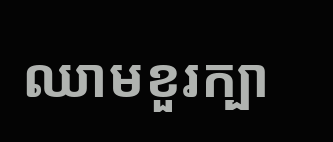ឈាមខួរក្បា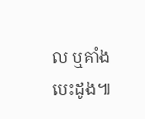ល ឬគាំងបេះដូង៕